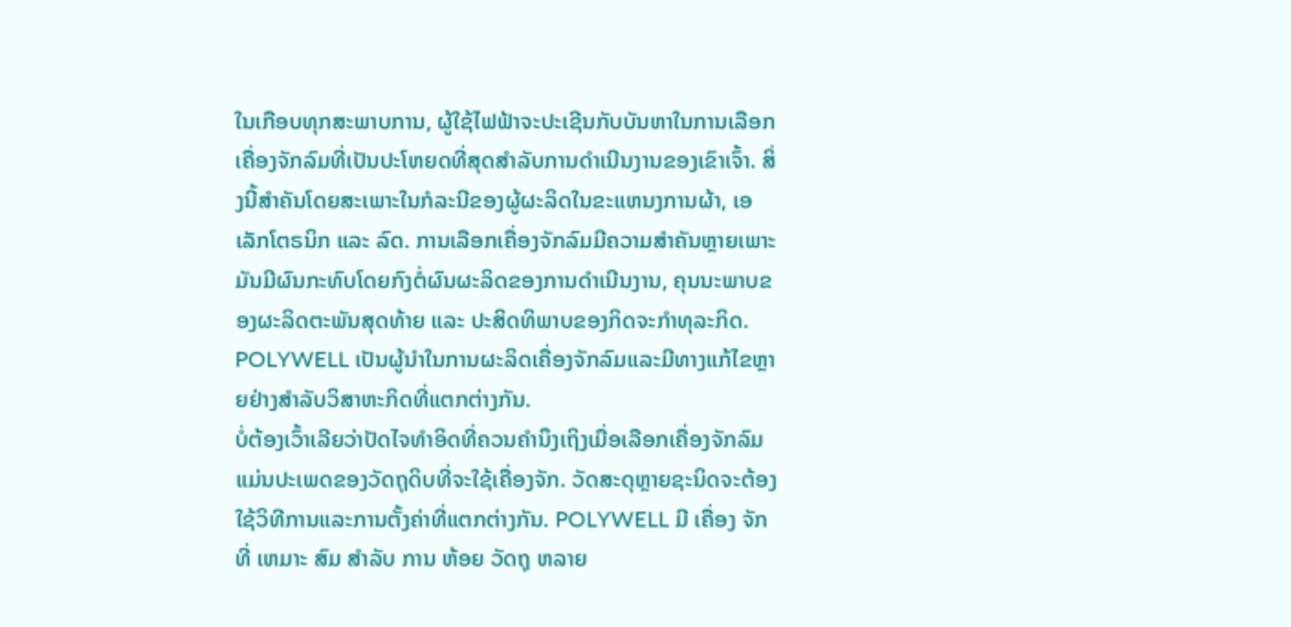ໃນເກືອບທຸກສະພາບການ, ຜູ້ໃຊ້ໄຟຟ້າຈະປະເຊີນກັບບັນຫາໃນການເລືອກເຄື່ອງຈັກລົມທີ່ເປັນປະໂຫຍດທີ່ສຸດສໍາລັບການດໍາເນີນງານຂອງເຂົາເຈົ້າ. ສິ່ງນີ້ສໍາຄັນໂດຍສະເພາະໃນກໍລະນີຂອງຜູ້ຜະລິດໃນຂະແຫນງການຜ້າ, ເອເລັກໂຕຣນິກ ແລະ ລົດ. ການເລືອກເຄື່ອງຈັກລົມມີຄວາມສໍາຄັນຫຼາຍເພາະມັນມີຜົນກະທົບໂດຍກົງຕໍ່ຜົນຜະລິດຂອງການດໍາເນີນງານ, ຄຸນນະພາບຂອງຜະລິດຕະພັນສຸດທ້າຍ ແລະ ປະສິດທິພາບຂອງກິດຈະກໍາທຸລະກິດ. POLYWELL ເປັນຜູ້ນໍາໃນການຜະລິດເຄື່ອງຈັກລົມແລະມີທາງແກ້ໄຂຫຼາຍຢ່າງສໍາລັບວິສາຫະກິດທີ່ແຕກຕ່າງກັນ.
ບໍ່ຕ້ອງເວົ້າເລີຍວ່າປັດໄຈທໍາອິດທີ່ຄວນຄໍານຶງເຖິງເມື່ອເລືອກເຄື່ອງຈັກລົມແມ່ນປະເພດຂອງວັດຖຸດິບທີ່ຈະໃຊ້ເຄື່ອງຈັກ. ວັດສະດຸຫຼາຍຊະນິດຈະຕ້ອງໃຊ້ວິທີການແລະການຕັ້ງຄ່າທີ່ແຕກຕ່າງກັນ. POLYWELL ມີ ເຄື່ອງ ຈັກ ທີ່ ເຫມາະ ສົມ ສໍາລັບ ການ ຫ້ອຍ ວັດຖຸ ຫລາຍ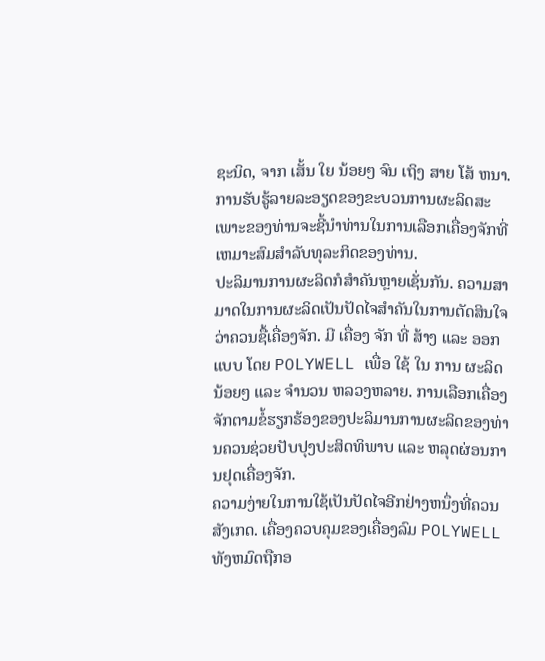ຊະນິດ, ຈາກ ເສັ້ນ ໃຍ ນ້ອຍໆ ຈົນ ເຖິງ ສາຍ ໂສ້ ຫນາ. ການຮັບຮູ້ລາຍລະອຽດຂອງຂະບວນການຜະລິດສະເພາະຂອງທ່ານຈະຊີ້ນໍາທ່ານໃນການເລືອກເຄື່ອງຈັກທີ່ເຫມາະສົມສໍາລັບທຸລະກິດຂອງທ່ານ.
ປະລິມານການຜະລິດກໍສໍາຄັນຫຼາຍເຊັ່ນກັນ. ຄວາມສາມາດໃນການຜະລິດເປັນປັດໄຈສໍາຄັນໃນການຕັດສິນໃຈວ່າຄວນຊື້ເຄື່ອງຈັກ. ມີ ເຄື່ອງ ຈັກ ທີ່ ສ້າງ ແລະ ອອກ ແບບ ໂດຍ POLYWELL ເພື່ອ ໃຊ້ ໃນ ການ ຜະລິດ ນ້ອຍໆ ແລະ ຈໍານວນ ຫລວງຫລາຍ. ການເລືອກເຄື່ອງຈັກຕາມຂໍ້ຮຽກຮ້ອງຂອງປະລິມານການຜະລິດຂອງທ່ານຄວນຊ່ວຍປັບປຸງປະສິດທິພາບ ແລະ ຫລຸດຜ່ອນການຢຸດເຄື່ອງຈັກ.
ຄວາມງ່າຍໃນການໃຊ້ເປັນປັດໄຈອີກຢ່າງຫນຶ່ງທີ່ຄວນສັງເກດ. ເຄື່ອງຄວບຄຸມຂອງເຄື່ອງລົມ POLYWELL ທັງຫມົດຖືກອ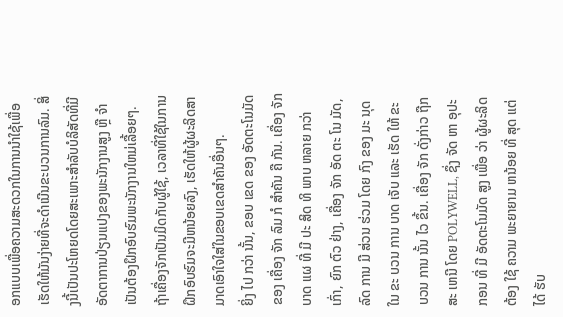ອກແບບເພື່ອຄວາມສະດວກໃນການນໍາໃຊ້ເພື່ອເຮັດໃຫ້ມັນງ່າຍທີ່ຈະດໍາເນີນຂະບວນການລົມ. ສິ່ງນີ້ເປັນປະໂຫຍດໂດຍສະເພາະສໍາລັບບໍລິສັດທີ່ມີອັດຕາການປ່ຽນແປງຂອງພະນັກງານສູງ ຫຼື ຈໍາເປັນຕ້ອງຝຶກອົບຮົມພະນັກງານໃຫມ່ເລື້ອຍໆ. ຖ້າເຄື່ອງຈັກເປັນມິດກັບຜູ້ໃຊ້, ເວລາທີ່ໃຊ້ໃນການຝຶກອົບຮົມຈະມີຫນ້ອຍລົງ, ເຮັດໃຫ້ຜູ້ຜະລິດສາມາດເອົາໃຈໃສ່ໃນຂອບເຂດສໍາຄັນອື່ນໆ.
ຍິ່ງ ໄປ ກວ່າ ນັ້ນ, ຂອບ ເຂດ ຂອງ ອັດຕະໂນມັດ ຂອງ ເຄື່ອງ ຈັກ ລົມ ກໍ ສໍາຄັນ ຄື ກັນ. ເຄື່ອງ ຈັກ ບາດ ແຜ ທີ່ ມີ ປະ ສິດ ທິ ພາບ ຫລາຍ ກວ່າ ເກົ່າ, ຍົກ ຕົວ ຢ່າງ, ເຄື່ອງ ຈັກ ອັດ ຕະ ໂນ ມັດ, ລົດ ການ ມີ ສ່ວນ ຮ່ວມ ໂດຍ ກົງ ຂອງ ມະ ນຸດ ໃນ ຂະ ບວນ ການ ບາດ ເຈັບ ແລະ ເຮັດ ໃຫ້ ຂະ ບວນ ການ ນັ້ນ ໄວ ຂຶ້ນ. ເຄື່ອງ ຈັກ ດັ່ງກ່າວ ຖືກ ສະ ເຫນີ ໂດຍ POLYWELL, ຊຶ່ງ ຈັດ ຫາ ອຸປະກອນ ທີ່ ມີ ອັດຕະໂນມັດ ສູງ ເພື່ອ ວ່າ ຜູ້ຜະລິດ ຕ້ອງ ໃຊ້ ຄວາມ ພະຍາຍາມ ຫນ້ອຍ ທີ່ ສຸດ ແຕ່ ໄດ້ ຮັບ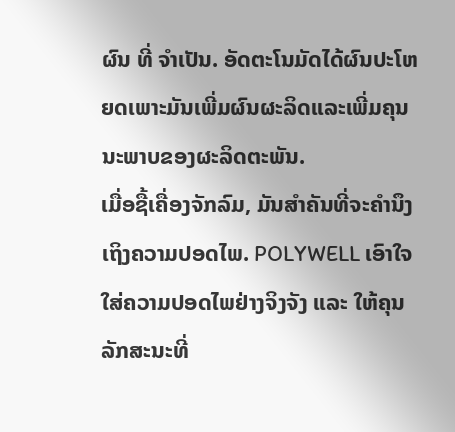ຜົນ ທີ່ ຈໍາເປັນ. ອັດຕະໂນມັດໄດ້ຜົນປະໂຫຍດເພາະມັນເພີ່ມຜົນຜະລິດແລະເພີ່ມຄຸນນະພາບຂອງຜະລິດຕະພັນ.
ເມື່ອຊື້ເຄື່ອງຈັກລົມ, ມັນສໍາຄັນທີ່ຈະຄໍານຶງເຖິງຄວາມປອດໄພ. POLYWELL ເອົາໃຈໃສ່ຄວາມປອດໄພຢ່າງຈິງຈັງ ແລະ ໃຫ້ຄຸນລັກສະນະທີ່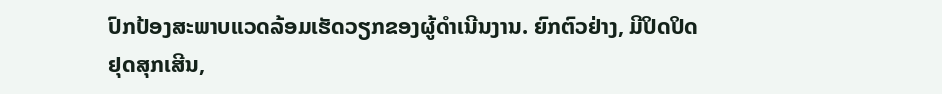ປົກປ້ອງສະພາບແວດລ້ອມເຮັດວຽກຂອງຜູ້ດໍາເນີນງານ. ຍົກຕົວຢ່າງ, ມີປິດປິດຢຸດສຸກເສີນ,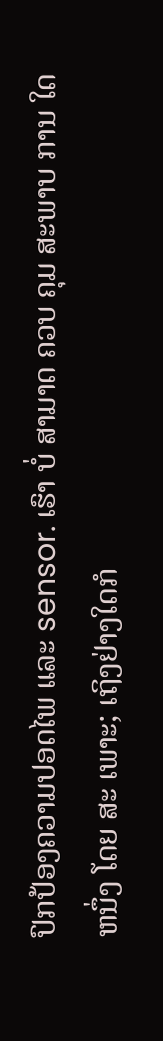ປົກປ້ອງຄວາມປອດໄພ ແລະ sensor. ເຮົາ ບໍ່ ສາມາດ ຄວບ ຄຸມ ສະພາບ ການ ໃດ ຫນຶ່ງ ໂດຍ ສະ ເພາະ; ເຖິງຢ່າງໃດກໍ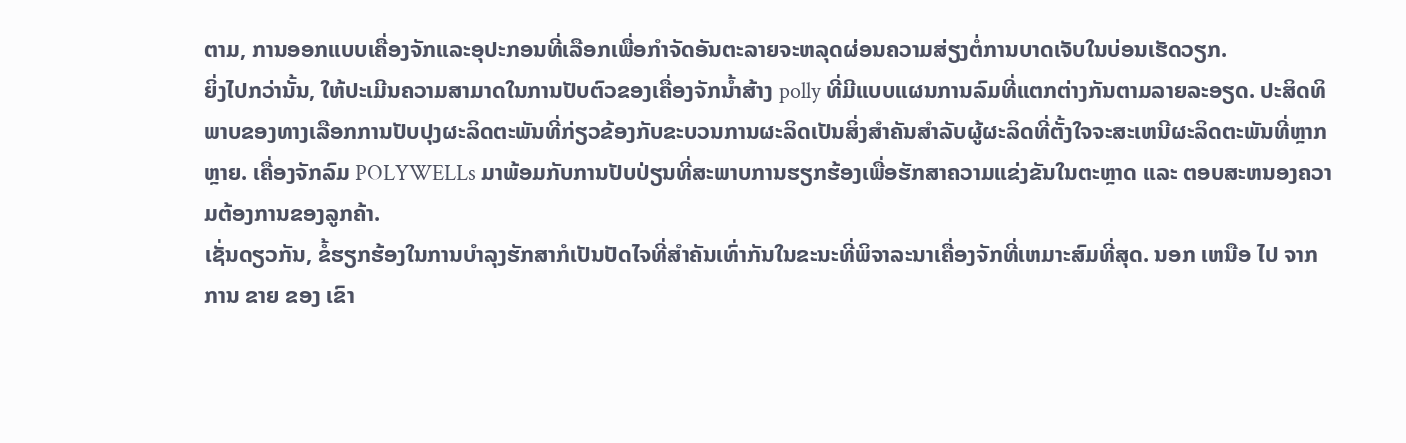ຕາມ, ການອອກແບບເຄື່ອງຈັກແລະອຸປະກອນທີ່ເລືອກເພື່ອກໍາຈັດອັນຕະລາຍຈະຫລຸດຜ່ອນຄວາມສ່ຽງຕໍ່ການບາດເຈັບໃນບ່ອນເຮັດວຽກ.
ຍິ່ງໄປກວ່ານັ້ນ, ໃຫ້ປະເມີນຄວາມສາມາດໃນການປັບຕົວຂອງເຄື່ອງຈັກນໍ້າສ້າງ polly ທີ່ມີແບບແຜນການລົມທີ່ແຕກຕ່າງກັນຕາມລາຍລະອຽດ. ປະສິດທິພາບຂອງທາງເລືອກການປັບປຸງຜະລິດຕະພັນທີ່ກ່ຽວຂ້ອງກັບຂະບວນການຜະລິດເປັນສິ່ງສໍາຄັນສໍາລັບຜູ້ຜະລິດທີ່ຕັ້ງໃຈຈະສະເຫນີຜະລິດຕະພັນທີ່ຫຼາກຫຼາຍ. ເຄື່ອງຈັກລົມ POLYWELLs ມາພ້ອມກັບການປັບປ່ຽນທີ່ສະພາບການຮຽກຮ້ອງເພື່ອຮັກສາຄວາມແຂ່ງຂັນໃນຕະຫຼາດ ແລະ ຕອບສະຫນອງຄວາມຕ້ອງການຂອງລູກຄ້າ.
ເຊັ່ນດຽວກັນ, ຂໍ້ຮຽກຮ້ອງໃນການບໍາລຸງຮັກສາກໍເປັນປັດໄຈທີ່ສໍາຄັນເທົ່າກັນໃນຂະນະທີ່ພິຈາລະນາເຄື່ອງຈັກທີ່ເຫມາະສົມທີ່ສຸດ. ນອກ ເຫນືອ ໄປ ຈາກ ການ ຂາຍ ຂອງ ເຂົາ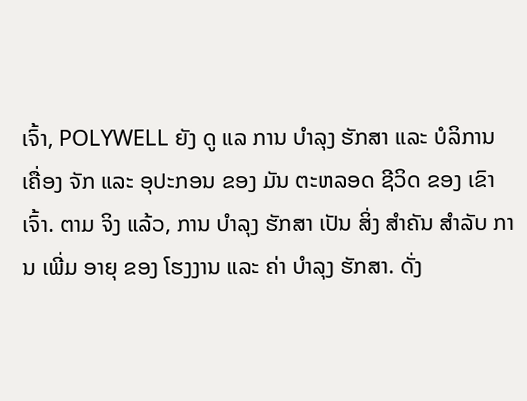ເຈົ້າ, POLYWELL ຍັງ ດູ ແລ ການ ບໍາລຸງ ຮັກສາ ແລະ ບໍລິການ ເຄື່ອງ ຈັກ ແລະ ອຸປະກອນ ຂອງ ມັນ ຕະຫລອດ ຊີວິດ ຂອງ ເຂົາ ເຈົ້າ. ຕາມ ຈິງ ແລ້ວ, ການ ບໍາລຸງ ຮັກສາ ເປັນ ສິ່ງ ສໍາຄັນ ສໍາລັບ ການ ເພີ່ມ ອາຍຸ ຂອງ ໂຮງງານ ແລະ ຄ່າ ບໍາລຸງ ຮັກສາ. ດັ່ງ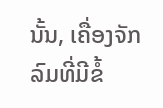ນັ້ນ, ເຄື່ອງຈັກລົມທີ່ມີຂໍ້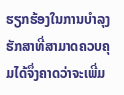ຮຽກຮ້ອງໃນການບໍາລຸງຮັກສາທີ່ສາມາດຄວບຄຸມໄດ້ຈຶ່ງຄາດວ່າຈະເພີ່ມ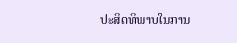ປະສິດທິພາບໃນການ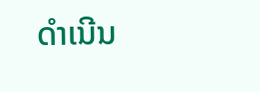ດໍາເນີນ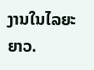ງານໃນໄລຍະຍາວ.